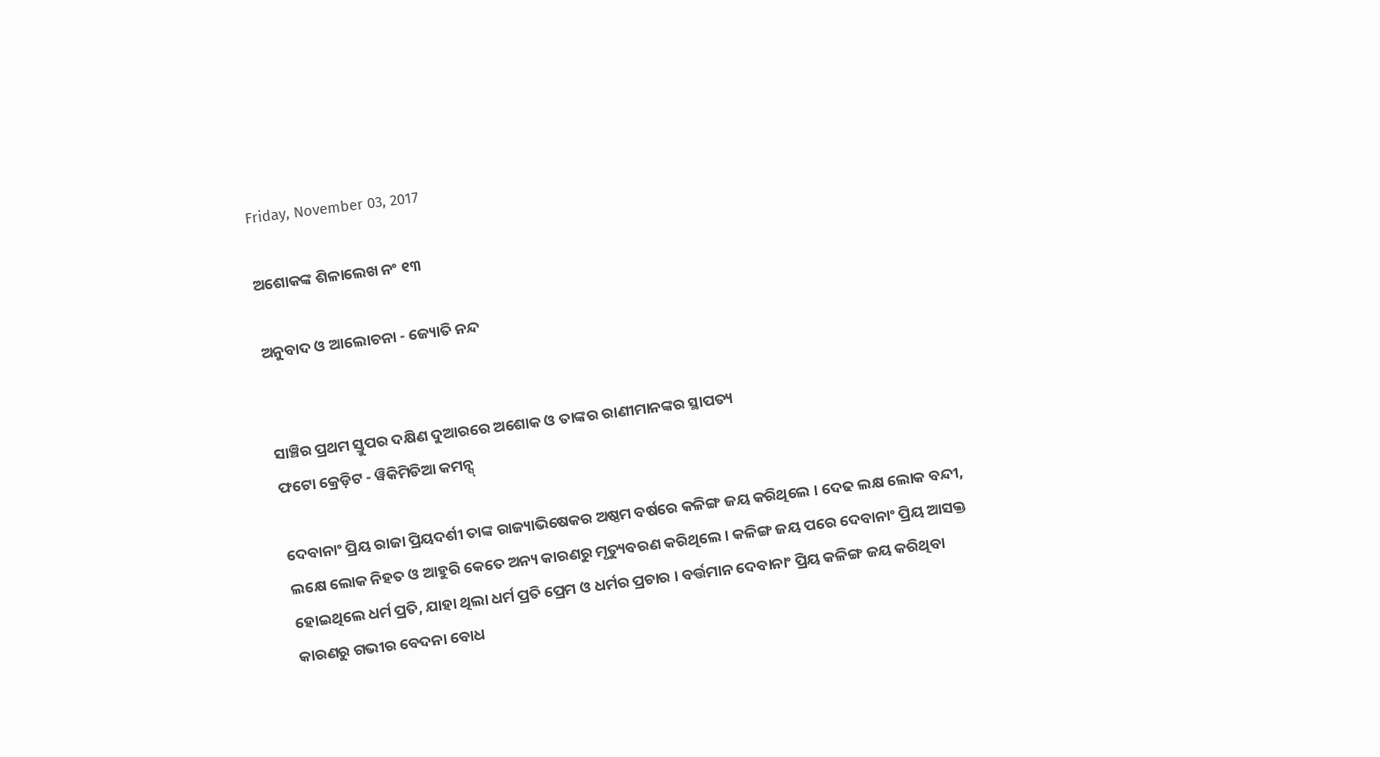Friday, November 03, 2017

ଅଶୋକଙ୍କ ଶିଳାଲେଖ ନଂ ୧୩

ଅନୁବାଦ ଓ ଆଲୋଚନା - ଜ୍ୟୋତି ନନ୍ଦ


ସାଞ୍ଚିର ପ୍ରଥମ ସ୍ତୁପର ଦକ୍ଷିଣ ଦୁଆରରେ ଅଶୋକ ଓ ତାଙ୍କର ରାଣୀମାନଙ୍କର ସ୍ଥାପତ୍ୟ
ଫଟୋ କ୍ରେଡ଼ିଟ - ୱିକିମିଡିଆ କମନ୍ସ୍

ଦେବାନାଂ ପ୍ରିୟ ରାଜା ପ୍ରିୟଦର୍ଶୀ ତାଙ୍କ ରାଜ୍ୟାଭିଷେକର ଅଷ୍ଠମ ବର୍ଷରେ କଳିଙ୍ଗ ଜୟ କରିଥିଲେ । ଦେଢ ଲକ୍ଷ ଲୋକ ବନ୍ଦୀ, ଲକ୍ଷେ ଲୋକ ନିହତ ଓ ଆହୁରି କେତେ ଅନ୍ୟ କାରଣରୁ ମୃତ୍ୟୁବରଣ କରିଥିଲେ । କଳିଙ୍ଗ ଜୟ ପରେ ଦେବାନାଂ ପ୍ରିୟ ଆସକ୍ତ ହୋଇଥିଲେ ଧର୍ମ ପ୍ରତି, ଯାହା ଥିଲା ଧର୍ମ ପ୍ରତି ପ୍ରେମ ଓ ଧର୍ମର ପ୍ରଚାର । ବର୍ତ୍ତମାନ ଦେବାନାଂ ପ୍ରିୟ କଳିଙ୍ଗ ଜୟ କରିଥିବା କାରଣରୁ ଗଭୀର ବେଦନା ବୋଧ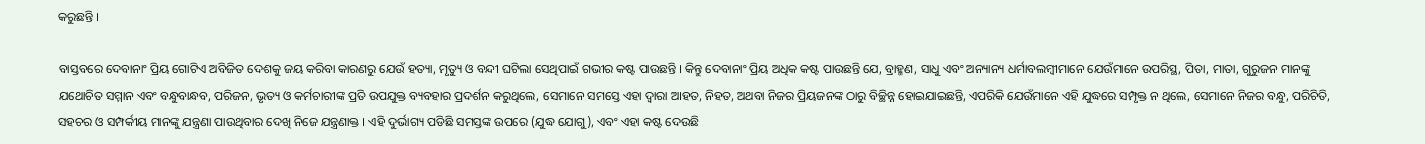କରୁଛନ୍ତି ।

ବାସ୍ତବରେ ଦେବାନାଂ ପ୍ରିୟ ଗୋଟିଏ ଅବିଜିତ ଦେଶକୁ ଜୟ କରିବା କାରଣରୁ ଯେଉଁ ହତ୍ୟା, ମୃତ୍ୟୁ ଓ ବନ୍ଦୀ ଘଟିଲା ସେଥିପାଇଁ ଗଭୀର କଷ୍ଟ ପାଉଛନ୍ତି । କିନ୍ତୁ ଦେବାନାଂ ପ୍ରିୟ ଅଧିକ କଷ୍ଟ ପାଉଛନ୍ତି ଯେ, ବ୍ରାହ୍ମଣ, ସାଧୁ ଏବଂ ଅନ୍ୟାନ୍ୟ ଧର୍ମାବଲମ୍ବୀମାନେ ଯେଉଁମାନେ ଉପରିସ୍ଥ, ପିତା, ମାତା, ଗୁରୁଜନ ମାନଙ୍କୁ ଯଥୋଚିତ ସମ୍ମାନ ଏବଂ ବନ୍ଧୁବାନ୍ଧବ, ପରିଜନ, ଭୃତ୍ୟ ଓ କର୍ମଚାରୀଙ୍କ ପ୍ରତି ଉପଯୁକ୍ତ ବ୍ୟବହାର ପ୍ରଦର୍ଶନ କରୁଥିଲେ, ସେମାନେ ସମସ୍ତେ ଏହା ଦ୍ୱାରା ଆହତ, ନିହତ, ଅଥବା ନିଜର ପ୍ରିୟଜନଙ୍କ ଠାରୁ ବିଚ୍ଛିନ୍ନ ହୋଇଯାଇଛନ୍ତି, ଏପରିକି ଯେଉଁମାନେ ଏହି ଯୁଦ୍ଧରେ ସମ୍ପୃକ୍ତ ନ ଥିଲେ, ସେମାନେ ନିଜର ବନ୍ଧୁ, ପରିଚିତି, ସହଚର ଓ ସମ୍ପର୍କୀୟ ମାନଙ୍କୁ ଯନ୍ତ୍ରଣା ପାଉଥିବାର ଦେଖି ନିଜେ ଯନ୍ତ୍ରଣାକ୍ତ । ଏହି ଦୁର୍ଭାଗ୍ୟ ପଡିଛି ସମସ୍ତଙ୍କ ଉପରେ (ଯୁଦ୍ଧ ଯୋଗୁ), ଏବଂ ଏହା କଷ୍ଟ ଦେଉଛି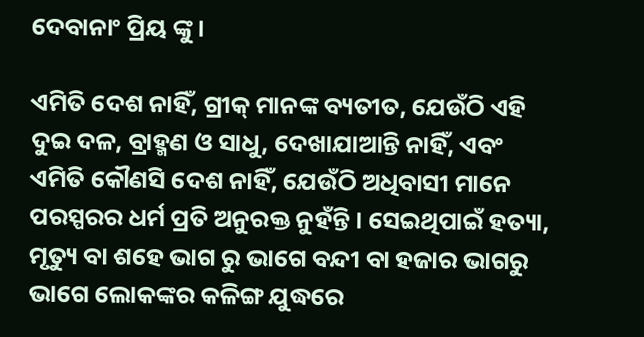ଦେବାନାଂ ପ୍ରିୟ ଙ୍କୁ ।

ଏମିତି ଦେଶ ନାହିଁ, ଗ୍ରୀକ୍ ମାନଙ୍କ ବ୍ୟତୀତ, ଯେଉଁଠି ଏହି ଦୁଇ ଦଳ, ବ୍ରାହ୍ମଣ ଓ ସାଧୁ, ଦେଖାଯାଆନ୍ତି ନାହିଁ, ଏବଂ ଏମିତି କୌଣସି ଦେଶ ନାହିଁ, ଯେଉଁଠି ଅଧିବାସୀ ମାନେ ପରସ୍ପରର ଧର୍ମ ପ୍ରତି ଅନୁରକ୍ତ ନୁହଁନ୍ତି । ସେଇଥିପାଇଁ ହତ୍ୟା, ମୃତ୍ୟୁ ବା ଶହେ ଭାଗ ରୁ ଭାଗେ ବନ୍ଦୀ ବା ହଜାର ଭାଗରୁ ଭାଗେ ଲୋକଙ୍କର କଳିଙ୍ଗ ଯୁଦ୍ଧରେ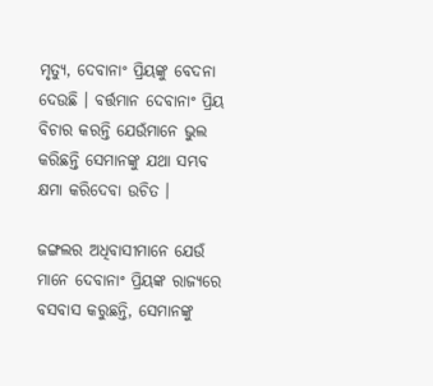ମୃତ୍ୟୁ, ଦେବାନାଂ ପ୍ରିୟଙ୍କୁ ବେଦନା ଦେଉଛି । ବର୍ତ୍ତମାନ ଦେବାନାଂ ପ୍ରିୟ ବିଚାର କରନ୍ତି ଯେଉଁମାନେ ଭୁଲ କରିଛନ୍ତି ସେମାନଙ୍କୁ ଯଥା ସମ୍ଭବ କ୍ଷମା କରିଦେବା ଉଚିତ ।

ଜଙ୍ଗଲର ଅଧିବାସୀମାନେ ଯେଉଁ ମାନେ ଦେବାନାଂ ପ୍ରିୟଙ୍କ ରାଜ୍ୟରେ ବସବାସ କରୁଛନ୍ତି, ସେମାନଙ୍କୁ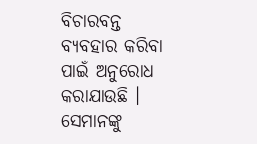ବିଚାରବନ୍ତ ବ୍ୟବହାର କରିବା ପାଇଁ ଅନୁରୋଧ କରାଯାଉଛି । ସେମାନଙ୍କୁ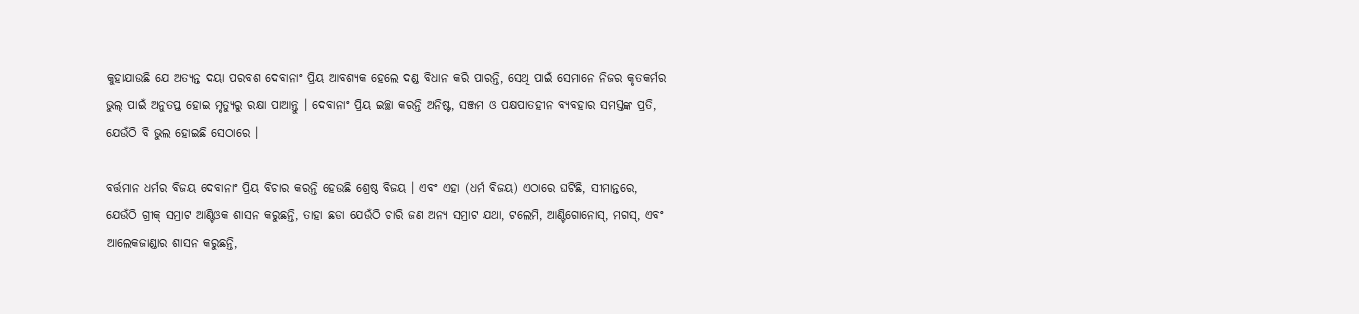କୁହାଯାଉଛି ଯେ ଅତ୍ୟନ୍ତ ଦୟା ପରବଶ ଦେବାନାଂ ପ୍ରିୟ ଆବଶ୍ୟକ ହେଲେ ଦଣ୍ଡ ବିଧାନ କରି ପାରନ୍ତି, ସେଥି ପାଇଁ ସେମାନେ ନିଜର କୃତକର୍ମର ଭୁଲ୍ ପାଇଁ ଅନୁତପ୍ତ ହୋଇ ମୃତ୍ୟୁରୁ ରକ୍ଷା ପାଆନ୍ତୁ । ଦେବାନାଂ ପ୍ରିୟ ଇଚ୍ଛା କରନ୍ତି ଅନିଷ୍ଟ, ସଞ୍ଜମ ଓ ପକ୍ଷପାତହୀନ ବ୍ୟବହାର ସମସ୍ତଙ୍କ ପ୍ରତି, ଯେଉଁଠି ବି ଭୁଲ ହୋଇଛି ସେଠାରେ ।

ବର୍ତ୍ତମାନ ଧର୍ମର ବିଜୟ ଦେବାନାଂ ପ୍ରିୟ ବିଚାର କରନ୍ତି ହେଉଛି ଶ୍ରେଷ୍ଠ ବିଜୟ । ଏବଂ ଏହା (ଧର୍ମ ବିଜୟ) ଏଠାରେ ଘଟିଛି, ସୀମାନ୍ତରେ, ଯେଉଁଠି ଗ୍ରୀକ୍ ସମ୍ରାଟ ଆଣ୍ଟିଓକ ଶାସନ କରୁଛନ୍ତି, ତାହା ଛଡା ଯେଉଁଠି ଚାରି ଜଣ ଅନ୍ୟ ସମ୍ରାଟ ଯଥା, ଟଲେମି, ଆଣ୍ଟିଗୋନୋସ୍, ମଗସ୍, ଏବଂ ଆଲେକଜାଣ୍ଡାର ଶାସନ କରୁଛନ୍ତି,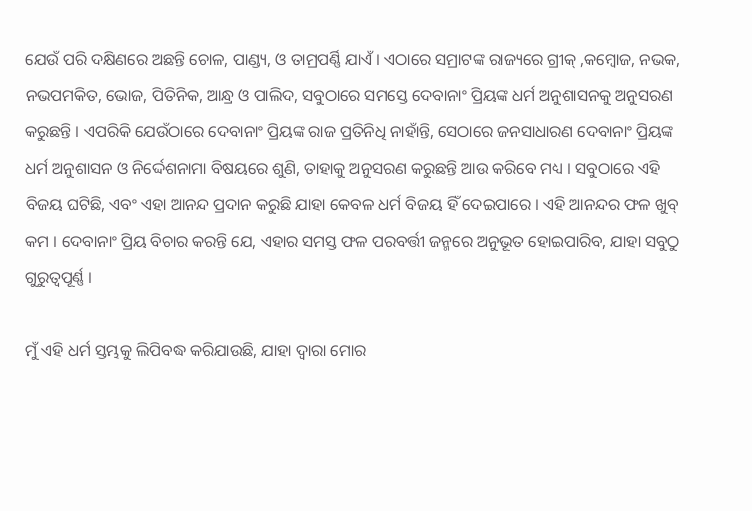ଯେଉଁ ପରି ଦକ୍ଷିଣରେ ଅଛନ୍ତି ଚୋଳ, ପାଣ୍ଡ୍ୟ, ଓ ତାମ୍ରପର୍ଣ୍ଣି ଯାଏଁ । ଏଠାରେ ସମ୍ରାଟଙ୍କ ରାଜ୍ୟରେ ଗ୍ରୀକ୍ ,କମ୍ବୋଜ, ନଭକ, ନଭପମକିତ, ଭୋଜ, ପିତିନିକ, ଆନ୍ଧ୍ର ଓ ପାଲିଦ, ସବୁଠାରେ ସମସ୍ତେ ଦେବାନାଂ ପ୍ରିୟଙ୍କ ଧର୍ମ ଅନୁଶାସନକୁ ଅନୁସରଣ କରୁଛନ୍ତି । ଏପରିକି ଯେଉଁଠାରେ ଦେବାନାଂ ପ୍ରିୟଙ୍କ ରାଜ ପ୍ରତିନିଧି ନାହାଁନ୍ତି, ସେଠାରେ ଜନସାଧାରଣ ଦେବାନାଂ ପ୍ରିୟଙ୍କ ଧର୍ମ ଅନୁଶାସନ ଓ ନିର୍ଦ୍ଦେଶନାମା ବିଷୟରେ ଶୁଣି, ତାହାକୁ ଅନୁସରଣ କରୁଛନ୍ତି ଆଉ କରିବେ ମଧ୍ୟ । ସବୁଠାରେ ଏହି ବିଜୟ ଘଟିଛି, ଏବଂ ଏହା ଆନନ୍ଦ ପ୍ରଦାନ କରୁଛି ଯାହା କେବଳ ଧର୍ମ ବିଜୟ ହିଁ ଦେଇପାରେ । ଏହି ଆନନ୍ଦର ଫଳ ଖୁବ୍ କମ । ଦେବାନାଂ ପ୍ରିୟ ବିଚାର କରନ୍ତି ଯେ, ଏହାର ସମସ୍ତ ଫଳ ପରବର୍ତ୍ତୀ ଜନ୍ମରେ ଅନୁଭୂତ ହୋଇପାରିବ, ଯାହା ସବୁଠୁ ଗୁରୁତ୍ୱପୂର୍ଣ୍ଣ ।

ମୁଁ ଏହି ଧର୍ମ ସ୍ତମ୍ଭକୁ ଲିପିବଦ୍ଧ କରିଯାଉଛି, ଯାହା ଦ୍ୱାରା ମୋର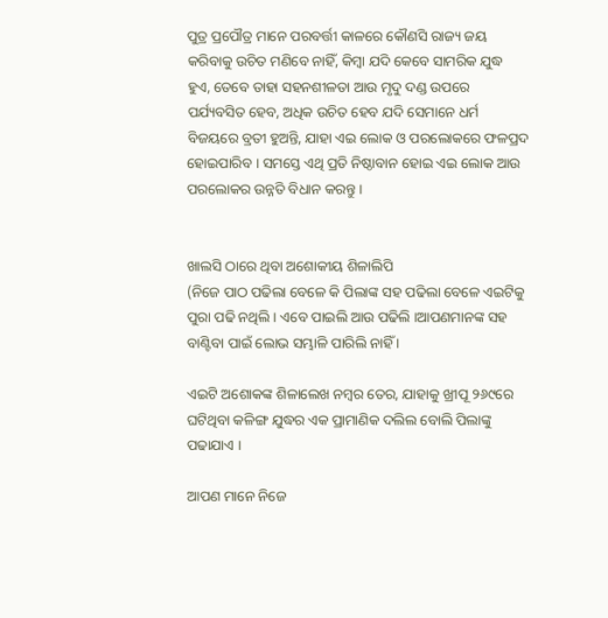ପୁତ୍ର ପ୍ରପୌତ୍ର ମାନେ ପରବର୍ତ୍ତୀ କାଳରେ କୌଣସି ରାଜ୍ୟ ଜୟ କରିବାକୁ ଉଚିତ ମଣିବେ ନାହିଁ, କିମ୍ବା ଯଦି କେବେ ସାମରିକ ଯୁଦ୍ଧ ହୁଏ, ତେବେ ତାହା ସହନଶୀଳତା ଆଉ ମୃଦୁ ଦଣ୍ଡ ଉପରେ ପର୍ଯ୍ୟବସିତ ହେବ, ଅଧିକ ଉଚିତ ହେବ ଯଦି ସେମାନେ ଧର୍ମ ବିଜୟରେ ବ୍ରତୀ ହୁଅନ୍ତି, ଯାହା ଏଇ ଲୋକ ଓ ପରଲୋକରେ ଫଳପ୍ରଦ ହୋଇପାରିବ । ସମସ୍ତେ ଏଥି ପ୍ରତି ନିଷ୍ଠାବାନ ହୋଇ ଏଇ ଲୋକ ଆଉ ପରଲୋକର ଉନ୍ନତି ବିଧାନ କରନ୍ତୁ ।


ଖାଲସି ଠାରେ ଥିବା ଅଶୋକୀୟ ଶିଳାଲିପି
(ନିଜେ ପାଠ ପଢିଲା ବେଳେ କି ପିଲାଙ୍କ ସହ ପଢିଲା ବେଳେ ଏଇଟିକୁ ପୁରା ପଢି ନଥିଲି । ଏବେ ପାଇଲି ଆଉ ପଢିଲି ।ଆପଣମାନଙ୍କ ସହ ବାଣ୍ଟିବା ପାଇଁ ଲୋଭ ସମ୍ଭାଳି ପାରିଲି ନାହିଁ ।

ଏଇଟି ଅଶୋକଙ୍କ ଶିଳାଲେଖ ନମ୍ବର ତେର, ଯାହାକୁ ଖ୍ରୀପୂ ୨୬୯ରେ ଘଟିଥିବା କଳିଙ୍ଗ ଯୁଦ୍ଧର ଏକ ପ୍ରାମାଣିକ ଦଲିଲ ବୋଲି ପିଲାଙ୍କୁ ପଢାଯାଏ ।

ଆପଣ ମାନେ ନିଜେ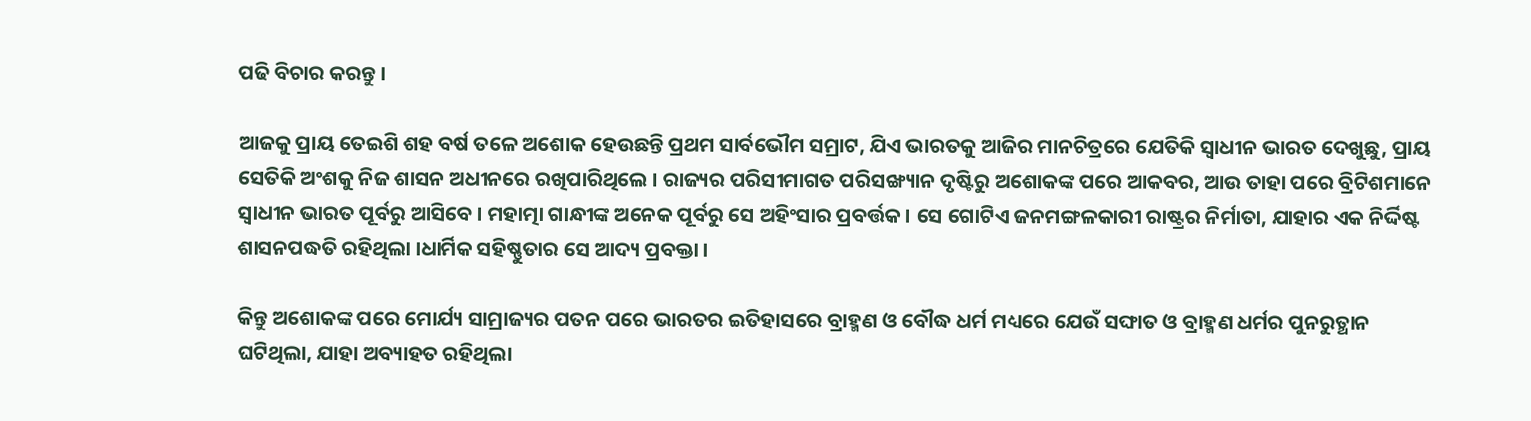ପଢି ବିଚାର କରନ୍ତୁ ।

ଆଜକୁ ପ୍ରାୟ ତେଇଶି ଶହ ବର୍ଷ ତଳେ ଅଶୋକ ହେଉଛନ୍ତି ପ୍ରଥମ ସାର୍ବଭୌମ ସମ୍ରାଟ, ଯିଏ ଭାରତକୁ ଆଜିର ମାନଚିତ୍ରରେ ଯେତିକି ସ୍ୱାଧୀନ ଭାରତ ଦେଖୁଛୁ, ପ୍ରାୟ ସେତିକି ଅଂଶକୁ ନିଜ ଶାସନ ଅଧୀନରେ ରଖିପାରିଥିଲେ । ରାଜ୍ୟର ପରିସୀମାଗତ ପରିସଙ୍ଖ୍ୟାନ ଦୃଷ୍ଟିରୁ ଅଶୋକଙ୍କ ପରେ ଆକବର, ଆଉ ତାହା ପରେ ବ୍ରିଟିଶମାନେ ସ୍ୱାଧୀନ ଭାରତ ପୂର୍ବରୁ ଆସିବେ । ମହାତ୍ମା ଗାନ୍ଧୀଙ୍କ ଅନେକ ପୂର୍ବରୁ ସେ ଅହିଂସାର ପ୍ରବର୍ତ୍ତକ । ସେ ଗୋଟିଏ ଜନମଙ୍ଗଳକାରୀ ରାଷ୍ଟ୍ରର ନିର୍ମାତା, ଯାହାର ଏକ ନିର୍ଦ୍ଦିଷ୍ଟ ଶାସନପଦ୍ଧତି ରହିଥିଲା ।ଧାର୍ମିକ ସହିଷ୍ଣୁତାର ସେ ଆଦ୍ୟ ପ୍ରବକ୍ତା ।

କିନ୍ତୁ ଅଶୋକଙ୍କ ପରେ ମୋର୍ଯ୍ୟ ସାମ୍ରାଜ୍ୟର ପତନ ପରେ ଭାରତର ଇତିହାସରେ ବ୍ରାହ୍ମଣ ଓ ବୌଦ୍ଧ ଧର୍ମ ମଧ୍ୟରେ ଯେଉଁ ସଙ୍ଘାତ ଓ ବ୍ରାହ୍ମଣ ଧର୍ମର ପୁନରୁତ୍ଥାନ ଘଟିଥିଲା, ଯାହା ଅବ୍ୟାହତ ରହିଥିଲା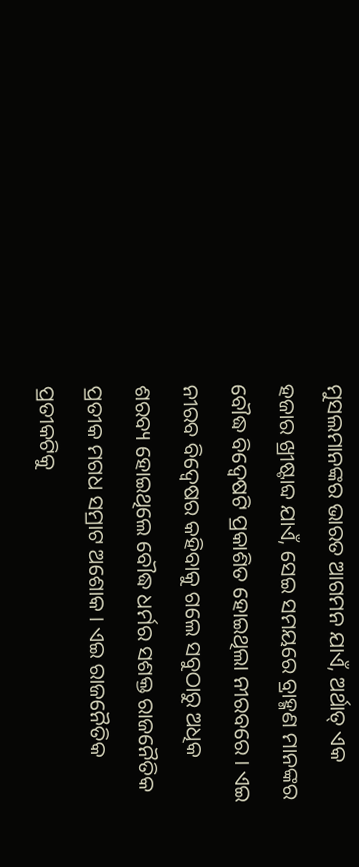ମୁସଲମାନଙ୍କର ଭାରତ ଆଗମନ ଯାଏଁ, ଅର୍ଥାତ୍ ଏକ ହଜାର ଖ୍ରୀଷ୍ଟାବ୍ଦ ଯାଏଁ, ସେଇ ସମୟରେ ବ୍ରାହ୍ମଣ ମାନଙ୍କର ବୌଦ୍ଧ ବିଦ୍ୱେଷଟି ପ୍ରକାଶିତ ହୋଇଥିଲା ନୀରବରେ । ଏଇ ନୀରବ ବିଦ୍ୱେଷର କହିବାକୁ ଗଲେ ସବୁଠାରୁ ଅଧିକ ଶରବ୍ୟ ହୋଇଥିଲେ ବୌଦ୍ଧ ଧର୍ମର ସଶକ୍ତ ରାଜନୈତିକ ପ୍ରତୀକ ମଗଧ ସମ୍ରାଟ ଅଶୋକ । ଏଇ ରାଜନୈତିକ ପ୍ରତୀକଟିକୁ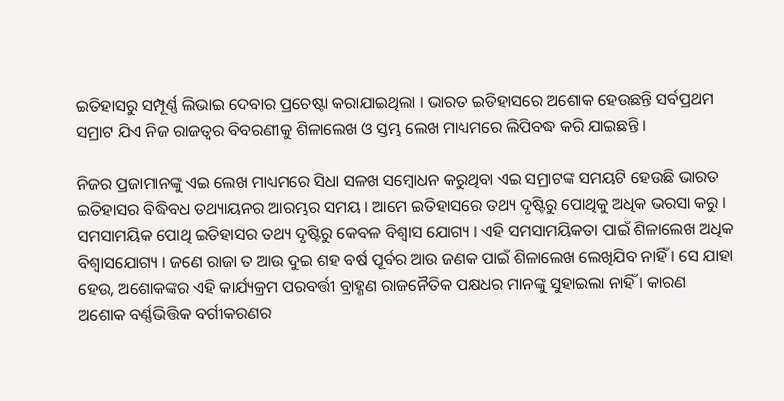ଇତିହାସରୁ ସମ୍ପୂର୍ଣ୍ଣ ଲିଭାଇ ଦେବାର ପ୍ରଚେଷ୍ଟା କରାଯାଇଥିଲା । ଭାରତ ଇତିହାସରେ ଅଶୋକ ହେଉଛନ୍ତି ସର୍ବପ୍ରଥମ ସମ୍ରାଟ ଯିଏ ନିଜ ରାଜତ୍ୱର ବିବରଣୀକୁ ଶିଳାଲେଖ ଓ ସ୍ତମ୍ଭ ଲେଖ ମାଧ୍ୟମରେ ଲିପିବଦ୍ଧ କରି ଯାଇଛନ୍ତି ।

ନିଜର ପ୍ରଜାମାନଙ୍କୁ ଏଇ ଲେଖ ମାଧ୍ୟମରେ ସିଧା ସଳଖ ସମ୍ବୋଧନ କରୁଥିବା ଏଇ ସମ୍ରାଟଙ୍କ ସମୟଟି ହେଉଛି ଭାରତ ଇତିହାସର ବିଦ୍ଧିବଧ ତଥ୍ୟାୟନର ଆରମ୍ଭର ସମୟ । ଆମେ ଇତିହାସରେ ତଥ୍ୟ ଦୃଷ୍ଟିରୁ ପୋଥିକୁ ଅଧିକ ଭରସା କରୁ । ସମସାମୟିକ ପୋଥି ଇତିହାସର ତଥ୍ୟ ଦୃଷ୍ଟିରୁ କେବଳ ବିଶ୍ୱାସ ଯୋଗ୍ୟ । ଏହି ସମସାମୟିକତା ପାଇଁ ଶିଳାଲେଖ ଅଧିକ ବିଶ୍ୱାସଯୋଗ୍ୟ । ଜଣେ ରାଜା ତ ଆଉ ଦୁଇ ଶହ ବର୍ଷ ପୂର୍ବର ଆଉ ଜଣକ ପାଇଁ ଶିଳାଲେଖ ଲେଖିଯିବ ନାହିଁ । ସେ ଯାହା ହେଉ, ଅଶୋକଙ୍କର ଏହି କାର୍ଯ୍ୟକ୍ରମ ପରବର୍ତ୍ତୀ ବ୍ରାହ୍ଣଣ ରାଜନୈତିକ ପକ୍ଷଧର ମାନଙ୍କୁ ସୁହାଇଲା ନାହିଁ । କାରଣ ଅଶୋକ ବର୍ଣ୍ଣଭିତ୍ତିକ ବର୍ଗୀକରଣର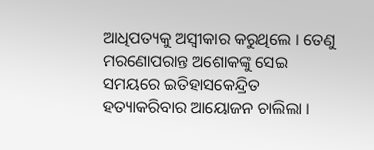ଆଧିପତ୍ୟକୁ ଅସ୍ୱୀକାର କରୁଥିଲେ । ତେଣୁ ମରଣୋପରାନ୍ତ ଅଶୋକଙ୍କୁ ସେଇ ସମୟରେ ଇତିହାସକେନ୍ଦ୍ରିତ ହତ୍ୟାକରିବାର ଆୟୋଜନ ଚାଲିଲା ।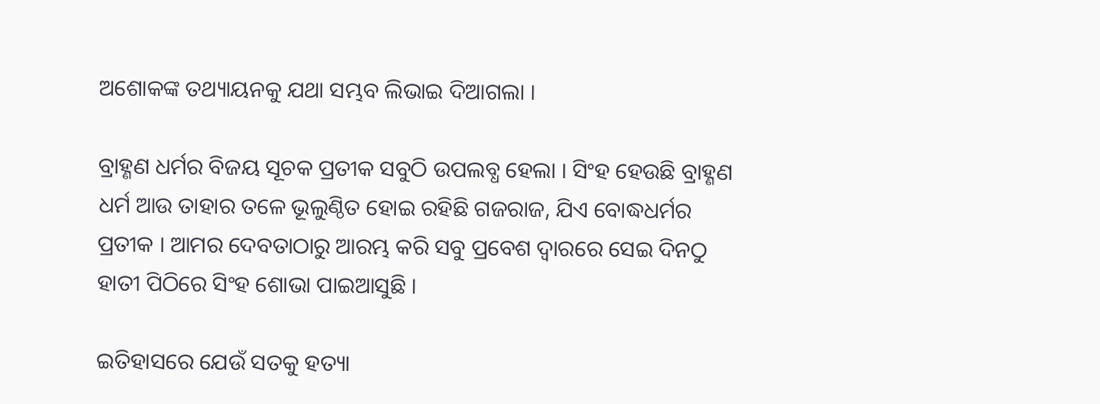ଅଶୋକଙ୍କ ତଥ୍ୟାୟନକୁ ଯଥା ସମ୍ଭବ ଲିଭାଇ ଦିଆଗଲା ।

ବ୍ରାହ୍ଣଣ ଧର୍ମର ବିଜୟ ସୂଚକ ପ୍ରତୀକ ସବୁଠି ଉପଲବ୍ଧ ହେଲା । ସିଂହ ହେଉଛି ବ୍ରାହ୍ଣଣ ଧର୍ମ ଆଉ ତାହାର ତଳେ ଭୂଲୁଣ୍ଠିତ ହୋଇ ରହିଛି ଗଜରାଜ, ଯିଏ ବୋଦ୍ଧଧର୍ମର ପ୍ରତୀକ । ଆମର ଦେବତାଠାରୁ ଆରମ୍ଭ କରି ସବୁ ପ୍ରବେଶ ଦ୍ୱାରରେ ସେଇ ଦିନଠୁ ହାତୀ ପିଠିରେ ସିଂହ ଶୋଭା ପାଇଆସୁଛି ।

ଇତିହାସରେ ଯେଉଁ ସତକୁ ହତ୍ୟା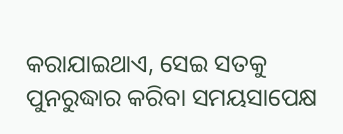କରାଯାଇଥାଏ, ସେଇ ସତକୁ ପୁନରୁଦ୍ଧାର କରିବା ସମୟସାପେକ୍ଷ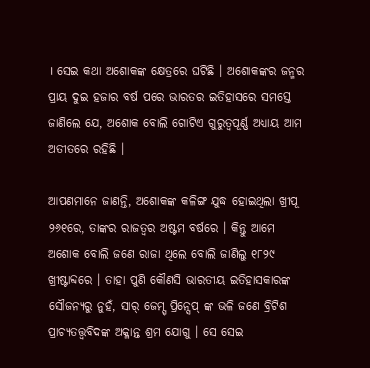। ସେଇ କଥା ଅଶୋକଙ୍କ କ୍ଷେତ୍ରରେ ଘଟିଛି । ଅଶୋକଙ୍କର ଜନ୍ମର ପ୍ରାୟ ଦୁଇ ହଜାର ବର୍ଷ ପରେ ଭାରତର ଇତିହାସରେ ସମସ୍ତେ ଜାଣିଲେ ଯେ, ଅଶୋକ ବୋଲି ଗୋଟିଏ ଗୁରୁତ୍ୱପୂର୍ଣ୍ଣ ଅଧ୍ୟାୟ ଆମ ଅତୀତରେ ରହିଛି ।

ଆପଣମାନେ ଜାଣନ୍ତି, ଅଶୋକଙ୍କ କଳିଙ୍ଗ ଯୁଦ୍ଧ ହୋଇଥିଲା ଖ୍ରୀପୂ ୨୬୧ରେ, ତାଙ୍କର ରାଜତ୍ୱର ଅଷ୍ଟମ ବର୍ଷରେ । କିନ୍ତୁ ଆମେ ଅଶୋକ ବୋଲି ଜଣେ ରାଜା ଥିଲେ ବୋଲି ଜାଣିଲୁ ୧୮୨୯ ଖ୍ରୀଷ୍ଟାବ୍ଦରେ । ତାହା ପୁଣି କୌଣସି ଭାରତୀୟ ଇତିହାସକାରଙ୍କ ସୌଜନ୍ୟରୁ ନୁହଁ, ସାର୍ ଜେମ୍ସ୍ ପ୍ରିନ୍ସେପ୍ ଙ୍କ ଭଳି ଜଣେ ବ୍ରିଟିଶ ପ୍ରାଚ୍ୟତତ୍ତ୍ୱବିଦଙ୍କ ଅକ୍ଳାନ୍ତ ଶ୍ରମ ଯୋଗୁ । ସେ ସେଇ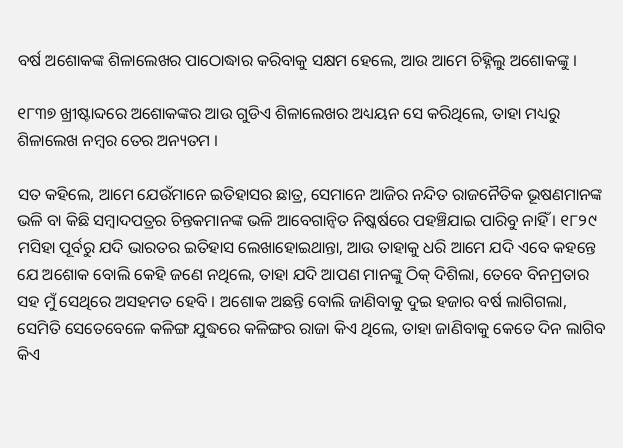ବର୍ଷ ଅଶୋକଙ୍କ ଶିଳାଲେଖର ପାଠୋଦ୍ଧାର କରିବାକୁ ସକ୍ଷମ ହେଲେ, ଆଉ ଆମେ ଚିହ୍ନିଲୁ ଅଶୋକଙ୍କୁ ।

୧୮୩୭ ଖ୍ରୀଷ୍ଟାବ୍ଦରେ ଅଶୋକଙ୍କର ଆଉ ଗୁଡିଏ ଶିଳାଲେଖର ଅଧ୍ୟୟନ ସେ କରିଥିଲେ, ତାହା ମଧ୍ୟରୁ ଶିଳାଲେଖ ନମ୍ବର ତେର ଅନ୍ୟତମ ।

ସତ କହିଲେ, ଆମେ ଯେଉଁମାନେ ଇତିହାସର ଛାତ୍ର, ସେମାନେ ଆଜିର ନନ୍ଦିତ ରାଜନୈତିକ ଭୂଷଣମାନଙ୍କ ଭଳି ବା କିଛି ସମ୍ବାଦପତ୍ରର ଚିନ୍ତକମାନଙ୍କ ଭଳି ଆବେଗାନ୍ୱିତ ନିଷ୍କର୍ଷରେ ପହଞ୍ଚିଯାଇ ପାରିବୁ ନାହିଁ । ୧୮୨୯ ମସିହା ପୂର୍ବରୁ ଯଦି ଭାରତର ଇତିହାସ ଲେଖାହୋଇଥାନ୍ତା, ଆଉ ତାହାକୁ ଧରି ଆମେ ଯଦି ଏବେ କହନ୍ତେ ଯେ ଅଶୋକ ବୋଲି କେହି ଜଣେ ନଥିଲେ, ତାହା ଯଦି ଆପଣ ମାନଙ୍କୁ ଠିକ୍ ଦିଶିଲା, ତେବେ ବିନମ୍ରତାର ସହ ମୁଁ ସେଥିରେ ଅସହମତ ହେବି । ଅଶୋକ ଅଛନ୍ତି ବୋଲି ଜାଣିବାକୁ ଦୁଇ ହଜାର ବର୍ଷ ଲାଗିଗଲା, ସେମିତି ସେତେବେଳେ କଳିଙ୍ଗ ଯୁଦ୍ଧରେ କଳିଙ୍ଗର ରାଜା କିଏ ଥିଲେ, ତାହା ଜାଣିବାକୁ କେତେ ଦିନ ଲାଗିବ କିଏ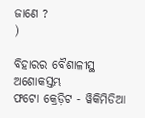ଜାଣେ ?
)

ବିହାରର ବୈଶାଳୀସ୍ଥ ଅଶୋକସ୍ତମ୍ଭ
ଫଟୋ କ୍ରେଡ଼ିଟ - ୱିକିମିଡିଆ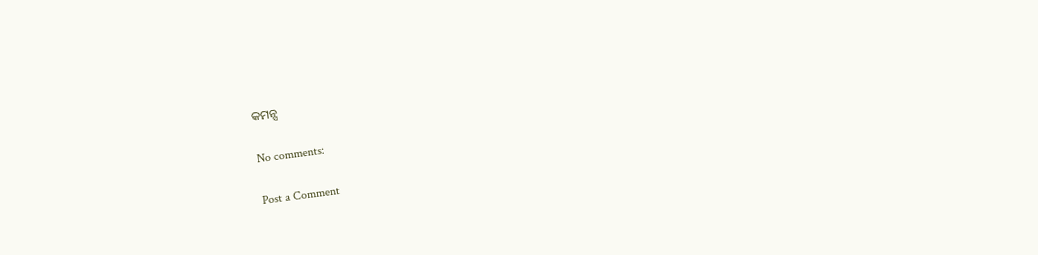କମନ୍ସ

No comments:

Post a Comment